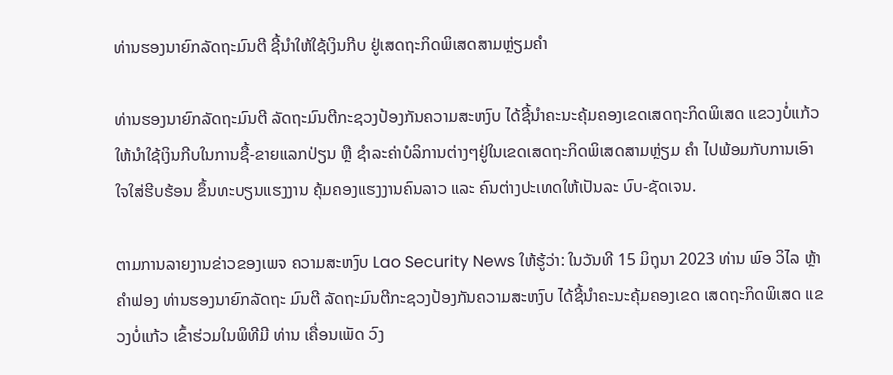ທ່ານຮອງນາຍົກລັດຖະມົນຕີ ຊີ້ນຳໃຫ້ໃຊ້ເງິນກີບ ຢູ່ເສດຖະກິດພິເສດສາມຫຼ່ຽມຄຳ

ທ່ານຮອງນາຍົກລັດຖະມົນຕີ ລັດຖະມົນຕີກະຊວງປ້ອງກັນຄວາມສະຫງົບ ໄດ້ຊີ້ນຳຄະນະຄຸ້ມຄອງເຂດເສດຖະກິດພິເສດ ແຂວງບໍ່ແກ້ວ ໃຫ້ນຳໃຊ້ເງິນກີບໃນການຊື້-ຂາຍແລກປ່ຽນ ຫຼື ຊໍາລະຄ່າບໍລິການຕ່າງໆຢູ່ໃນເຂດເສດຖະກິດພິເສດສາມຫຼ່ຽມ ຄຳ ໄປພ້ອມກັບການເອົາໃຈໃສ່ຮີບຮ້ອນ ຂຶ້ນທະບຽນແຮງງານ ຄຸ້ມຄອງແຮງງານຄົນລາວ ແລະ ຄົນຕ່າງປະເທດໃຫ້ເປັນລະ ບົບ-ຊັດເຈນ.

ຕາມການລາຍງານຂ່າວຂອງເພຈ ຄວາມສະຫງົບ Lao Security News ໃຫ້ຮູ້ວ່າ: ໃນວັນທີ 15 ມິຖຸນາ 2023 ທ່ານ ພົອ ວິໄລ ຫຼ້າຄຳຟອງ ທ່ານຮອງນາຍົກລັດຖະ ມົນຕີ ລັດຖະມົນຕີກະຊວງປ້ອງກັນຄວາມສະຫງົບ ໄດ້ຊີ້ນຳຄະນະຄຸ້ມຄອງເຂດ ເສດຖະກິດພິເສດ ແຂວງບໍ່ແກ້ວ ເຂົ້າຮ່ວມໃນພິທີມີ ທ່ານ ເຄື່ອນເພັດ ວົງ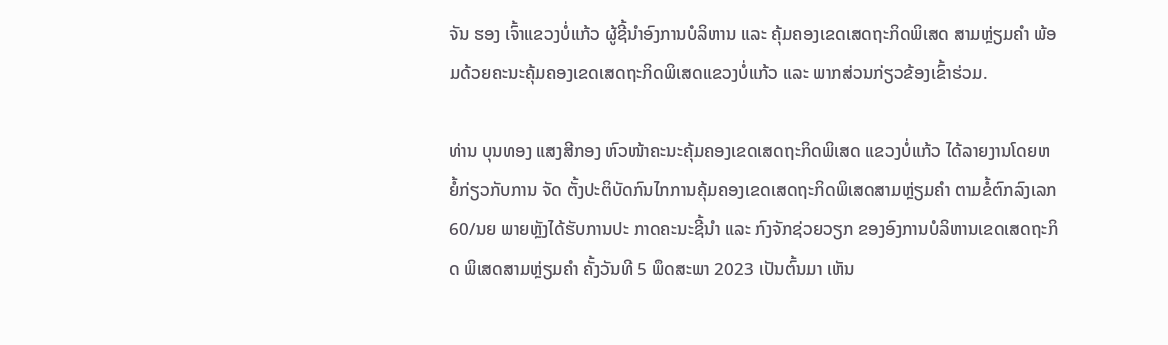ຈັນ ຮອງ ເຈົ້າແຂວງບໍ່ແກ້ວ ຜູ້ຊີ້ນຳອົງການບໍລິຫານ ແລະ ຄຸ້ມຄອງເຂດເສດຖະກິດພິເສດ ສາມຫຼ່ຽມຄຳ ພ້ອມດ້ວຍຄະນະຄຸ້ມຄອງເຂດເສດຖະກິດພິເສດແຂວງບໍ່ແກ້ວ ແລະ ພາກສ່ວນກ່ຽວຂ້ອງເຂົ້າຮ່ວມ.

ທ່ານ ບຸນທອງ ແສງສີກອງ ຫົວໜ້າຄະນະຄຸ້ມຄອງເຂດເສດຖະກິດພິເສດ ແຂວງບໍ່ແກ້ວ ໄດ້ລາຍງານໂດຍຫຍໍ້ກ່ຽວກັບການ ຈັດ ຕັ້ງປະຕິບັດກົນໄກການຄຸ້ມຄອງເຂດເສດຖະກິດພິເສດສາມຫຼ່ຽມຄຳ ຕາມຂໍ້ຕົກລົງເລກ 60/ນຍ ພາຍຫຼັງໄດ້ຮັບການປະ ກາດຄະນະຊີ້ນຳ ແລະ ກົງຈັກຊ່ວຍວຽກ ຂອງອົງການບໍລິຫານເຂດເສດຖະກິດ ພິເສດສາມຫຼ່ຽມຄຳ ຄັ້ງວັນທີ 5 ພຶດສະພາ 2023 ເປັນຕົ້ນມາ ເຫັນ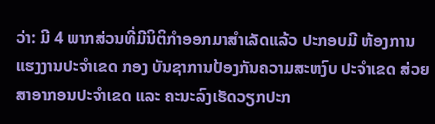ວ່າ: ມີ 4 ພາກສ່ວນທີ່ມີນິຕິກຳອອກມາສຳເລັດແລ້ວ ປະກອບມີ ຫ້ອງການແຮງງານປະຈໍາເຂດ ກອງ ບັນຊາການປ້ອງກັນຄວາມສະຫງົບ ປະຈຳເຂດ ສ່ວຍສາອາກອນປະຈຳເຂດ ແລະ ຄະນະລົງເຮັດວຽກປະກ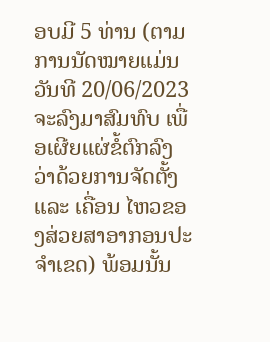ອບມີ 5 ທ່ານ (ຕາມການນັດໝາຍແມ່ນ ວັນທີ 20/06/2023 ຈະລົງມາສົມທົບ ເພື່ອເຜີຍແຜ່ຂໍ້ຕົກລົງ ວ່າດ້ວຍການຈັດຕັ້ງ ແລະ ເຄື່ອນ ໄຫວຂອງສ່ວຍສາອາກອນປະຈຳເຂດ) ພ້ອມນັ້ນ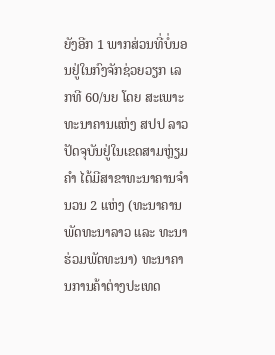ຍັງອີກ 1 ພາກສ່ວນທີ່ບໍ່ນອນຢູ່ໃນກົງຈັກຊ່ວຍວຽກ ເລກທີ 60/ນຍ ໂດຍ ສະເພາະທະນາຄານແຫ່ງ ສປປ ລາວ ປັດຈຸບັນຢູ່ໃນເຂດສາມຫຼ່ຽມຄຳ ໄດ້ມີສາຂາທະນາຄານຈຳນວນ 2 ແຫ່ງ (ທະນາຄານ ພັດທະນາລາວ ແລະ ທະນາຮ່ວມພັດທະນາ) ທະນາຄານການຄ້າຕ່າງປະເທດ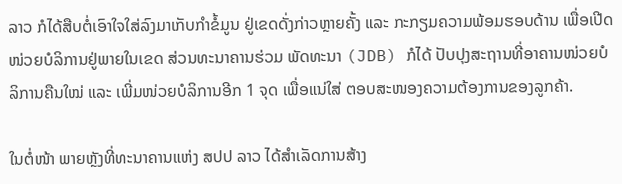ລາວ ກໍໄດ້ສືບຕໍ່ເອົາໃຈໃສ່ລົງມາເກັບກຳຂໍ້ມູນ ຢູ່ເຂດດັ່ງກ່າວຫຼາຍຄັ້ງ ແລະ ກະກຽມຄວາມພ້ອມຮອບດ້ານ ເພື່ອເປີດໜ່ວຍບໍລິການຢູ່ພາຍໃນເຂດ ສ່ວນທະນາຄານຮ່ວມ ພັດທະນາ (JDB) ກໍໄດ້ ປັບປຸງສະຖານທີ່ອາຄານໜ່ວຍບໍລິການຄືນໃໝ່ ແລະ ເພີ່ມໜ່ວຍບໍລິການອີກ 1 ຈຸດ ເພື່ອແນ່ໃສ່ ຕອບສະໜອງຄວາມຕ້ອງການຂອງລູກຄ້າ.

ໃນຕໍ່ໜ້າ ພາຍຫຼັງທີ່ທະນາຄານແຫ່ງ ສປປ ລາວ ໄດ້ສຳເລັດການສ້າງ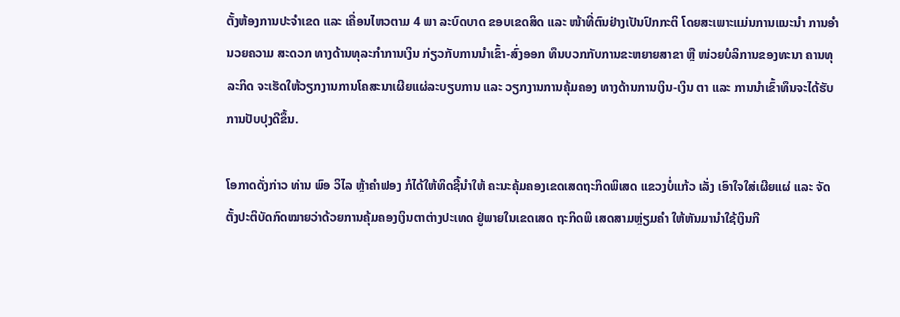ຕັ້ງຫ້ອງການປະຈຳເຂດ ແລະ ເຄື່ອນໄຫວຕາມ 4 ພາ ລະບົດບາດ ຂອບເຂດສິດ ແລະ ໜ້າທີ່ຕົນຢ່າງເປັນປົກກະຕິ ໂດຍສະເພາະແມ່ນການແນະນໍາ ການອໍານວຍຄວາມ ສະດວກ ທາງດ້ານທຸລະກຳການເງິນ ກ່ຽວກັບການນຳເຂົ້າ-ສົ່ງອອກ ທຶນບວກກັບການຂະຫຍາຍສາຂາ ຫຼື ໜ່ວຍບໍລິການຂອງທະນາ ຄານທຸລະກິດ ຈະເຮັດໃຫ້ວຽກງານການໂຄສະນາເຜີຍແຜ່ລະບຽບການ ແລະ ວຽກງານການຄຸ້ມຄອງ ທາງດ້ານການເງິນ-ເງິນ ຕາ ແລະ ການນຳເຂົ້າທຶນຈະໄດ້ຮັບການປັບປຸງດີຂຶ້ນ.

ໂອກາດດັ່ງກ່າວ ທ່ານ ພົອ ວິໄລ ຫຼ້າຄຳຟອງ ກໍໄດ້ໃຫ້ທິດຊີ້ນຳໃຫ້ ຄະນະຄຸ້ມຄອງເຂດເສດຖະກິດພິເສດ ແຂວງບໍ່ແກ້ວ ເລັ່ງ ເອົາໃຈໃສ່ເຜີຍແຜ່ ແລະ ຈັດຕັ້ງປະຕິບັດກົດໝາຍວ່າດ້ວຍການຄຸ້ມຄອງເງິນຕາຕ່າງປະເທດ ຢູ່ພາຍໃນເຂດເສດ ຖະກິດພິ ເສດສາມຫຼ່ຽມຄຳ ໃຫ້ຫັນມານຳໃຊ້ເງິນກີ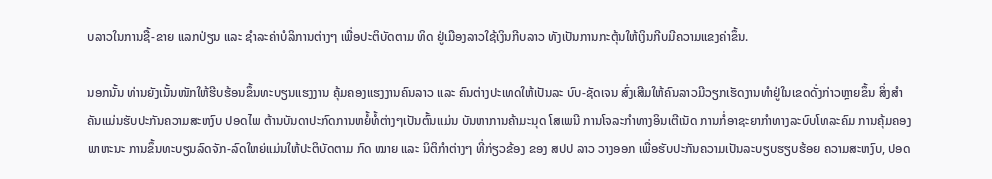ບລາວໃນການຊື້-ຂາຍ ແລກປ່ຽນ ແລະ ຊໍາລະຄ່າບໍລິການຕ່າງໆ ເພື່ອປະຕິບັດຕາມ ທິດ ຢູ່ເມືອງລາວໃຊ້ເງິນກີບລາວ ທັງເປັນການກະຕຸ້ນໃຫ້ເງິນກີບມີຄວາມແຂງຄ່າຂຶ້ນ.

ນອກນັ້ນ ທ່ານຍັງເນັ້ນໜັກໃຫ້ຮີບຮ້ອນຂຶ້ນທະບຽນແຮງງານ ຄຸ້ມຄອງແຮງງານຄົນລາວ ແລະ ຄົນຕ່າງປະເທດໃຫ້ເປັນລະ ບົບ-ຊັດເຈນ ສົ່ງເສີມໃຫ້ຄົນລາວມີວຽກເຮັດງານທຳຢູ່ໃນເຂດດັ່ງກ່າວຫຼາຍຂຶ້ນ ສິ່ງສຳຄັນແມ່ນຮັບປະກັນຄວາມສະຫງົບ ປອດໄພ ຕ້ານບັນດາປະກົດການຫຍໍ້ທໍ້ຕ່າງໆເປັນຕົ້ນເເມ່ນ ບັນຫາການຄ້າມະນຸດ ໂສເພນີ ການໂຈລະກຳທາງອິນເຕີເນັດ ການກໍ່ອາຊະຍາກໍາທາງລະບົບໂທລະຄົມ ການຄຸ້ມຄອງພາຫະນະ ການຂຶ້ນທະບຽນລົດຈັກ-ລົດໃຫຍ່ແມ່ນໃຫ້ປະຕິບັດຕາມ ກົດ ໝາຍ ແລະ ນິຕິກຳຕ່າງໆ ທີ່ກ່ຽວຂ້ອງ ຂອງ ສປປ ລາວ ວາງອອກ ເພື່ອຮັບປະກັນຄວາມເປັນລະບຽບຮຽບຮ້ອຍ ຄວາມສະຫງົບ, ປອດ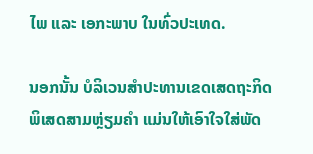ໄພ ແລະ ເອກະພາບ ໃນທົ່ວປະເທດ.

ນອກນັ້ນ ບໍລິເວນສຳປະທານເຂດເສດຖະກິດພິເສດສາມຫຼ່ຽມຄຳ ແມ່ນໃຫ້ເອົາໃຈໃສ່ພັດ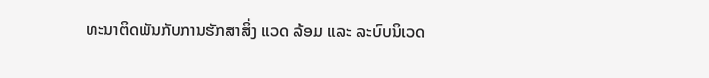ທະນາຕິດພັນກັບການຮັກສາສິ່ງ ແວດ ລ້ອມ ແລະ ລະບົບນິເວດ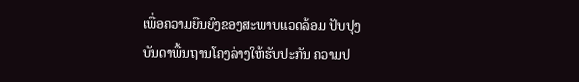ເພື່ອຄວາມຍືນຍົງຂອງສະພາບແວດລ້ອມ ປັບປຸງບັນດາພື້ນຖານໂຄງລ່າງໃຫ້ຮັບປະກັນ ຄວາມປ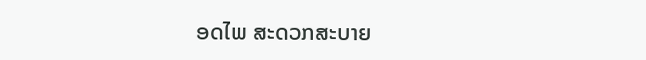ອດໄພ ສະດວກສະບາຍ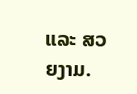ແລະ ສວຍງາມ.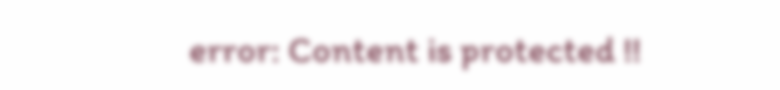error: Content is protected !!